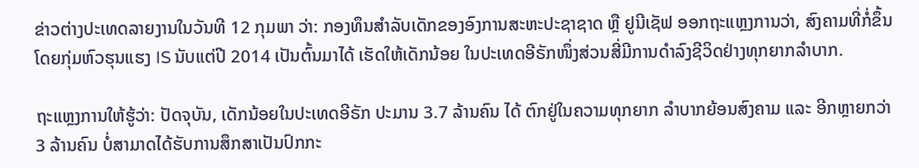ຂ່າວຕ່າງປະເທດລາຍງານໃນວັນທີ 12 ກຸມພາ ວ່າ: ກອງທຶນສຳລັບເດັກຂອງອົງການສະຫະປະຊາຊາດ ຫຼື ຢູນີເຊັຟ ອອກຖະແຫຼງການວ່າ, ສົງຄາມທີ່ກໍ່ຂຶ້ນໂດຍກຸ່ມຫົວຮຸນແຮງ IS ນັບແຕ່ປີ 2014 ເປັນຕົ້ນມາໄດ້ ເຮັດໃຫ້ເດັກນ້ອຍ ໃນປະເທດອີຣັກໜຶ່ງສ່ວນສີ່ມີການດຳລົງຊີວິດຢ່າງທຸກຍາກລຳບາກ.

ຖະແຫຼງການໃຫ້ຮູ້ວ່າ: ປັດຈຸບັນ, ເດັກນ້ອຍໃນປະເທດອີຣັກ ປະມານ 3.7 ລ້ານຄົນ ໄດ້ ຕົກຢູ່ໃນຄວາມທຸກຍາກ ລຳບາກຍ້ອນສົງຄາມ ແລະ ອີກຫຼາຍກວ່າ 3 ລ້ານຄົນ ບໍ່ສາມາດໄດ້ຮັບການສຶກສາເປັນປົກກະ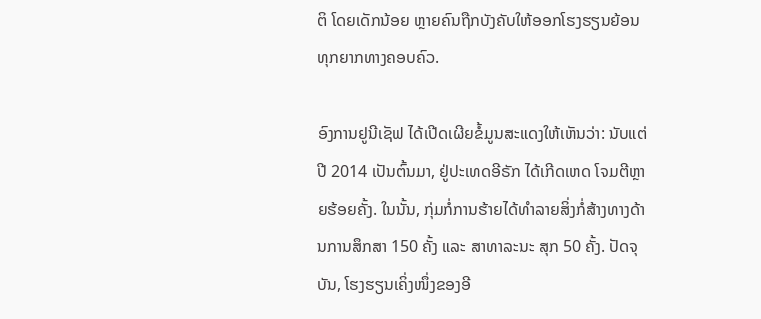ຕິ ໂດຍເດັກນ້ອຍ ຫຼາຍຄົນຖືກບັງຄັບໃຫ້ອອກໂຮງຮຽນຍ້ອນທຸກຍາກທາງຄອບຄົວ.

ອົງການຢູນີເຊັຟ ໄດ້ເປີດເຜີຍຂໍ້ມູນສະແດງໃຫ້ເຫັນວ່າ: ນັບແຕ່ປີ 2014 ເປັນຕົ້ນມາ, ຢູ່ປະເທດອີຣັກ ໄດ້ເກີດເຫດ ໂຈມຕີຫຼາຍຮ້ອຍຄັ້ງ. ໃນນັ້ນ, ກຸ່ມກໍ່ການຮ້າຍໄດ້ທຳລາຍສິ່ງກໍ່ສ້າງທາງດ້ານການສຶກສາ 150 ຄັ້ງ ແລະ ສາທາລະນະ ສຸກ 50 ຄັ້ງ. ປັດຈຸບັນ, ໂຮງຮຽນເຄິ່ງໜຶ່ງຂອງອີ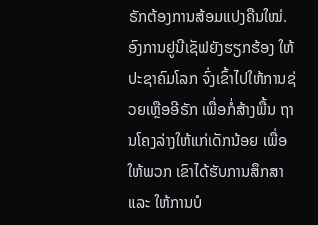ຣັກຕ້ອງການສ້ອມແປງຄືນໃໝ່. ອົງການຢູນີເຊັຟຍັງຮຽກຮ້ອງ ໃຫ້ປະຊາຄົມໂລກ ຈົ່ງເຂົ້າໄປໃຫ້ການຊ່ວຍເຫຼືອອີຣັກ ເພື່ອກໍ່ສ້າງພື້ນ ຖານໂຄງລ່າງໃຫ້ແກ່ເດັກນ້ອຍ ເພື່ອໃຫ້ພວກ ເຂົາໄດ້ຮັບການສຶກສາ ແລະ ໃຫ້ການບໍ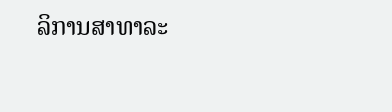ລິການສາທາລະ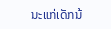ນະແກ່ເດັກນ້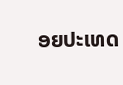ອຍປະເທດ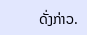ດັ່ງກ່າວ.